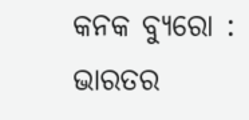କନକ ବ୍ୟୁରୋ : ଭାରତର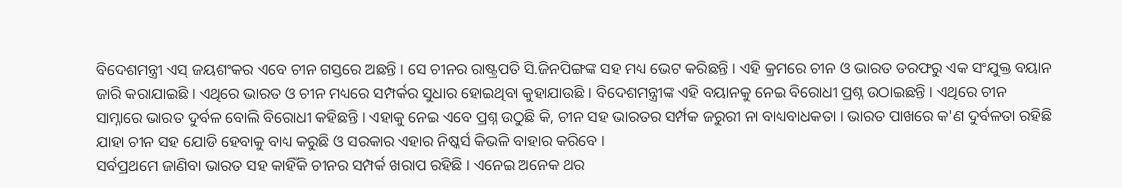ବିଦେଶମନ୍ତ୍ରୀ ଏସ୍ ଜୟଶଂକର ଏବେ ଚୀନ ଗସ୍ତରେ ଅଛନ୍ତି । ସେ ଚୀନର ରାଷ୍ଟ୍ରପତି ସି.ଜିନପିଙ୍ଗଙ୍କ ସହ ମଧ୍ୟ ଭେଟ କରିଛନ୍ତି । ଏହି କ୍ରମରେ ଚୀନ ଓ ଭାରତ ତରଫରୁ ଏକ ସଂଯୁକ୍ତ ବୟାନ ଜାରି କରାଯାଇଛି । ଏଥିରେ ଭାରତ ଓ ଚୀନ ମଧ୍ୟରେ ସମ୍ପର୍କର ସୁଧାର ହୋଇଥିବା କୁହାଯାଉଛି । ବିଦେଶମନ୍ତ୍ରୀଙ୍କ ଏହି ବୟାନକୁ ନେଇ ବିରୋଧୀ ପ୍ରଶ୍ନ ଉଠାଇଛନ୍ତି । ଏଥିରେ ଚୀନ ସାମ୍ନାରେ ଭାରତ ଦୁର୍ବଳ ବୋଲି ବିରୋଧୀ କହିଛନ୍ତି । ଏହାକୁ ନେଇ ଏବେ ପ୍ରଶ୍ନ ଉଠୁଛି କି, ଚୀନ ସହ ଭାରତର ସର୍ମ୍ପକ ଜରୁରୀ ନା ବାଧ୍ୟବାଧକତା । ଭାରତ ପାଖରେ କ'ଣ ଦୁର୍ବଳତା ରହିଛି ଯାହା ଚୀନ ସହ ଯୋଡି ହେବାକୁ ବାଧ୍ୟ କରୁଛି ଓ ସରକାର ଏହାର ନିଷ୍କର୍ସ କିଭଳି ବାହାର କରିବେ ।
ସର୍ବପ୍ରଥମେ ଜାଣିବା ଭାରତ ସହ କାହିଁକି ଚୀନର ସମ୍ପର୍କ ଖରାପ ରହିଛି । ଏନେଇ ଅନେକ ଥର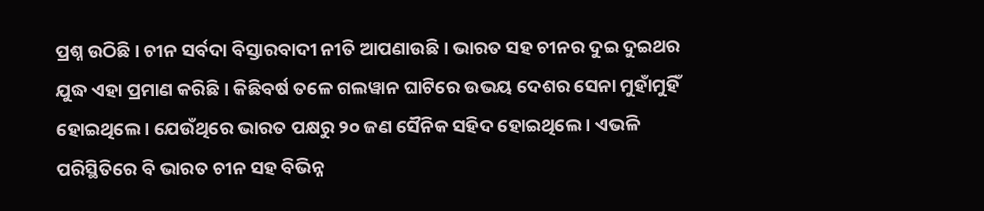ପ୍ରଶ୍ନ ଉଠିଛି । ଚୀନ ସର୍ବଦା ବିସ୍ତାରବାଦୀ ନୀତି ଆପଣାଉଛି । ଭାରତ ସହ ଚୀନର ଦୁଇ ଦୁଇଥର ଯୁଦ୍ଧ ଏହା ପ୍ରମାଣ କରିଛି । କିଛିବର୍ଷ ତଳେ ଗଲୱାନ ଘାଟିରେ ଉଭୟ ଦେଶର ସେନା ମୁହାଁମୁହିଁ ହୋଇଥିଲେ । ଯେଉଁଥିରେ ଭାରତ ପକ୍ଷରୁ ୨୦ ଜଣ ସୈନିକ ସହିଦ ହୋଇଥିଲେ । ଏଭଳି ପରିସ୍ଥିତିରେ ବି ଭାରତ ଚୀନ ସହ ବିଭିନ୍ନ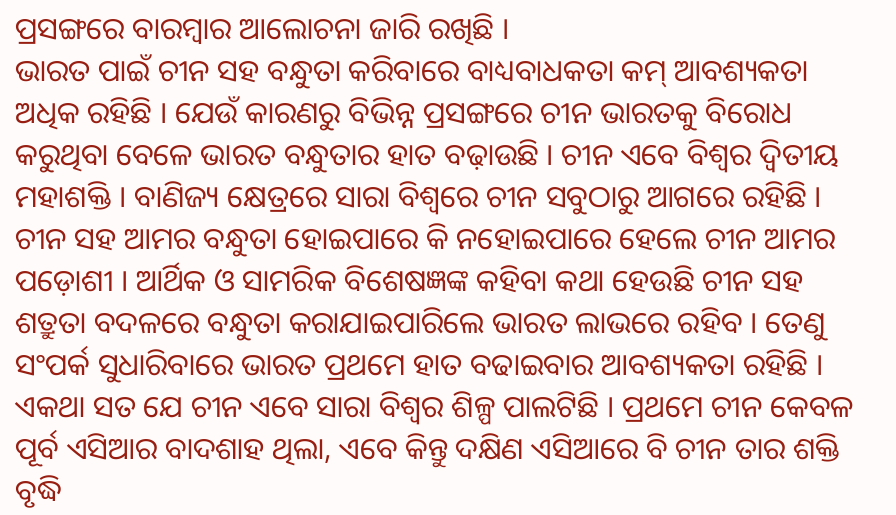ପ୍ରସଙ୍ଗରେ ବାରମ୍ବାର ଆଲୋଚନା ଜାରି ରଖିଛି ।
ଭାରତ ପାଇଁ ଚୀନ ସହ ବନ୍ଧୁତା କରିବାରେ ବାଧ୍ୟବାଧକତା କମ୍ ଆବଶ୍ୟକତା ଅଧିକ ରହିଛି । ଯେଉଁ କାରଣରୁ ବିଭିନ୍ନ ପ୍ରସଙ୍ଗରେ ଚୀନ ଭାରତକୁ ବିରୋଧ କରୁଥିବା ବେଳେ ଭାରତ ବନ୍ଧୁତାର ହାତ ବଢ଼ାଉଛି । ଚୀନ ଏବେ ବିଶ୍ୱର ଦ୍ୱିତୀୟ ମହାଶକ୍ତି । ବାଣିଜ୍ୟ କ୍ଷେତ୍ରରେ ସାରା ବିଶ୍ୱରେ ଚୀନ ସବୁଠାରୁ ଆଗରେ ରହିଛି । ଚୀନ ସହ ଆମର ବନ୍ଧୁତା ହୋଇପାରେ କି ନହୋଇପାରେ ହେଲେ ଚୀନ ଆମର ପଡ଼ୋଶୀ । ଆର୍ଥିକ ଓ ସାମରିକ ବିଶେଷଜ୍ଞଙ୍କ କହିବା କଥା ହେଉଛି ଚୀନ ସହ ଶତ୍ରୁତା ବଦଳରେ ବନ୍ଧୁତା କରାଯାଇପାରିଲେ ଭାରତ ଲାଭରେ ରହିବ । ତେଣୁ ସଂପର୍କ ସୁଧାରିବାରେ ଭାରତ ପ୍ରଥମେ ହାତ ବଢାଇବାର ଆବଶ୍ୟକତା ରହିଛି ।
ଏକଥା ସତ ଯେ ଚୀନ ଏବେ ସାରା ବିଶ୍ୱର ଶିଳ୍ପ ପାଲଟିଛି । ପ୍ରଥମେ ଚୀନ କେବଳ ପୂର୍ବ ଏସିଆର ବାଦଶାହ ଥିଲା, ଏବେ କିନ୍ତୁ ଦକ୍ଷିଣ ଏସିଆରେ ବି ଚୀନ ତାର ଶକ୍ତି ବୃଦ୍ଧି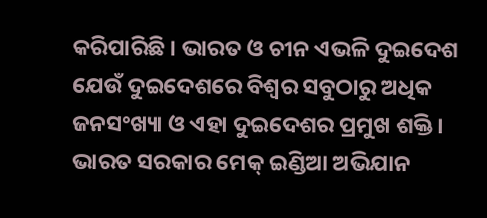କରିପାରିଛି । ଭାରତ ଓ ଚୀନ ଏଭଳି ଦୁଇଦେଶ ଯେଉଁ ଦୁଇଦେଶରେ ବିଶ୍ୱର ସବୁଠାରୁ ଅଧିକ ଜନସଂଖ୍ୟା ଓ ଏହା ଦୁଇଦେଶର ପ୍ରମୁଖ ଶକ୍ତି । ଭାରତ ସରକାର ମେକ୍ ଇଣ୍ଡିଆ ଅଭିଯାନ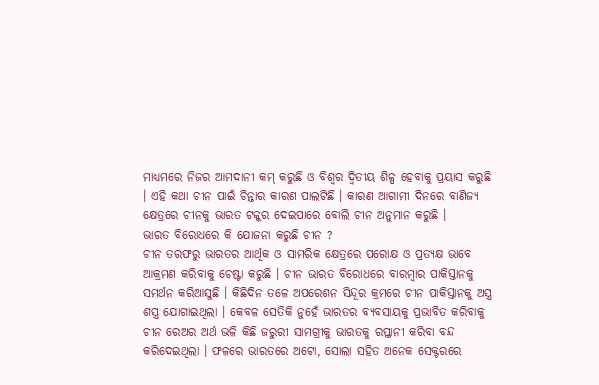ମାଧ୍ୟମରେ ନିଜର ଆମଦାନୀ କମ୍ କରୁଛି ଓ ବିଶ୍ୱର ଦ୍ୱିତୀୟ ଶିଳ୍ପ ହେବାକୁ ପ୍ରୟାସ କରୁଛି । ଏହି କଥା ଚୀନ ପାଇଁ ଚିନ୍ତାର କାରଣ ପାଲଟିଛି । କାରଣ ଆଗାମୀ ଦିନରେ ବାଣିଜ୍ୟ କ୍ଷେତ୍ରରେ ଚୀନକୁ ଭାରତ ଟକ୍କର ଦେଇପାରେ ବୋଲି ଚୀନ ଅନୁମାନ କରୁଛି ।
ଭାରତ ବିରୋଧରେ କି ଯୋଜନା କରୁଛି ଚୀନ ?
ଚୀନ ତରଫରୁ ଭାରତର ଆର୍ଥିକ ଓ ସାମରିକ କ୍ଷେତ୍ରରେ ପରୋକ୍ଷ ଓ ପ୍ରତ୍ୟକ୍ଷ ଭାବେ ଆକ୍ରମଣ କରିବାକୁ ଚେଷ୍ଟା କରୁଛି । ଚୀନ ଭାରତ ବିରୋଧରେ ବାରମ୍ବାର ପାକିସ୍ତାନକୁ ସମର୍ଥନ କରିଆସୁଛି । କିଛିଦିନ ତଳେ ଅପରେଶନ ସିନ୍ଦୂର କ୍ରମରେ ଚୀନ ପାକିସ୍ତାନକୁ ଅସ୍ତ୍ର ଶସ୍ତ୍ର ଯୋଗାଇଥିଲା । କେବଳ ସେତିକି ନୁହେଁ ଭାରତର ବ୍ୟବସାୟକୁ ପ୍ରଭାବିତ କରିବାକୁ ଚୀନ ରେଅର ଅର୍ଥ ଭଳି କିଛି ଜରୁରୀ ସାମଗ୍ରୀକୁ ଭାରତକୁ ରପ୍ତାନୀ କରିବା ବନ୍ଦ କରିଦେଇଥିଲା । ଫଳରେ ଭାରତରେ ଅଟୋ, ସୋଲା ସହିତ ଅନେକ ସେକ୍ଟରରେ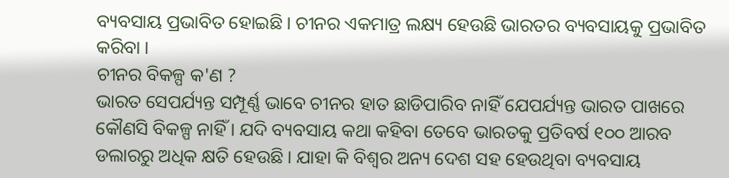ବ୍ୟବସାୟ ପ୍ରଭାବିତ ହୋଇଛି । ଚୀନର ଏକମାତ୍ର ଲକ୍ଷ୍ୟ ହେଉଛି ଭାରତର ବ୍ୟବସାୟକୁ ପ୍ରଭାବିତ କରିବା ।
ଚୀନର ବିକଳ୍ପ କ'ଣ ?
ଭାରତ ସେପର୍ଯ୍ୟନ୍ତ ସମ୍ପୂର୍ଣ୍ଣ ଭାବେ ଚୀନର ହାତ ଛାଡିପାରିବ ନାହିଁ ଯେପର୍ଯ୍ୟନ୍ତ ଭାରତ ପାଖରେ କୌଣସି ବିକଳ୍ପ ନାହିଁ । ଯଦି ବ୍ୟବସାୟ କଥା କହିବା ତେବେ ଭାରତକୁ ପ୍ରତିବର୍ଷ ୧୦୦ ଆରବ ଡଲାରରୁ ଅଧିକ କ୍ଷତି ହେଉଛି । ଯାହା କି ବିଶ୍ୱର ଅନ୍ୟ ଦେଶ ସହ ହେଉଥିବା ବ୍ୟବସାୟ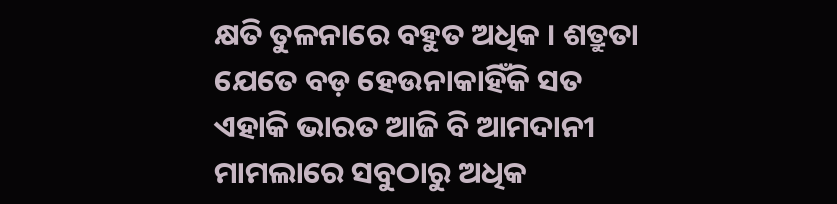କ୍ଷତି ତୁଳନାରେ ବହୁତ ଅଧିକ । ଶତ୍ରୁତା ଯେତେ ବଡ଼ ହେଉନାକାହିଁକି ସତ ଏହାକି ଭାରତ ଆଜି ବି ଆମଦାନୀ ମାମଲାରେ ସବୁଠାରୁ ଅଧିକ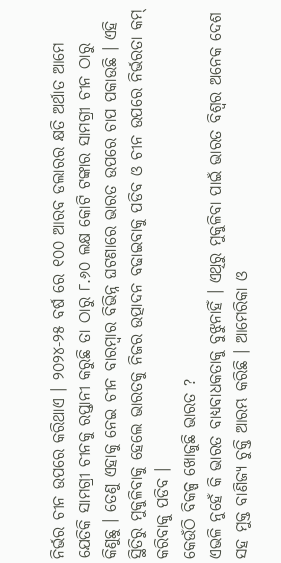ନିର୍ଭର ଚୀନ ଉପରେ କରିଥାଏ । ୨୦୨୪-୨୫ ବର୍ଷ ରେ ୧୦୦ ଆରବ ଡଲାରର କ୍ଷତି ଅର୍ଥାତ ଆମେ ଯେତିକି ସାମଗ୍ରୀ ଚୀନକୁ ରପ୍ତାନୀ କରୁଛି ତା ଠାରୁ ୮.୬୦ ଲକ୍ଷ କୋଟି ଟଙ୍କାର ସାମଗ୍ରୀ ଚୀନ ଠାରୁ କିଣୁଛୁ । ତେଣୁ ଏହାକୁ ନେଇ ଚୀନ ବାରମ୍ବାର ବିଭିନ୍ନ ଘଟଣାରେ ଭାରତ ଉପରେ ଚାପ ପକାଉଛି । ଏହି ସ୍ଥିତିରୁ ମୁକୁଳିବାକୁ ହେଲେ ଭାରତକୁ ନିଜର ଉତ୍ପାଦନ ବଢାଇବାକୁ ପଡିବ ଓ ଚୀନ ଉପରେ ନିର୍ଭରତା କମ୍ କରିବାକୁ ପଡିବ ।
କେଉଁଠି ବିକଳ୍ପ ଖୋଜୁଛି ଭାରତ ?
ଏଭଳି ନୁହେଁ କି ଭାରତ ବାଧ୍ୟବାଧକତାକୁ ବୁଝୁନାହିଁ । ଏଥିରୁ ମୁକୁଳିବା ପାଇଁ ଭାରତ ବିଶ୍ୱର ଅନେକ ଦେଶ ସହ ମୁକ୍ତ ବାଣିଜ୍ୟ ଚୁକ୍ତି ଆରମ୍ଭ କରିଛି । ଆମେରିକା ଓ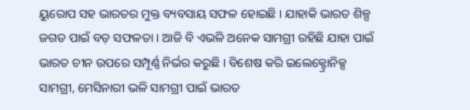ୟୁରୋପ ସହ ଭାରତର ମୁକ୍ତ ବ୍ୟବସାୟ ସଫଳ ହୋଇଛି । ଯାହାକି ଭାରତ ଶିଳ୍ପ ଜଗତ ପାଇଁ ବଡ଼ ସଫଳତା । ଆଜି ବି ଏଭଳି ଅନେକ ସାମଗ୍ରୀ ରହିଛି ଯାହା ପାଇଁ ଭାରତ ଚୀନ ଉପରେ ସମ୍ପୂର୍ଣ୍ଣ ନିର୍ଭର କରୁଛି । ବିଶେଷ କରି ଇଲେକ୍ଟ୍ରୋନିକ୍ସ ସାମଗ୍ରୀ, ମେସିନାରୀ ଭଳି ସାମଗ୍ରୀ ପାଇଁ ଭାରତ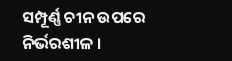ସମ୍ପୂର୍ଣ୍ଣ ଚୀନ ଉପରେ ନିର୍ଭରଶୀଳ ।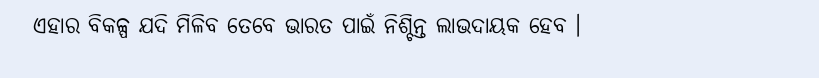ଏହାର ବିକଳ୍ପ ଯଦି ମିଳିବ ତେବେ ଭାରତ ପାଇଁ ନିଶ୍ଚିନ୍ତ ଲାଭଦାୟକ ହେବ ।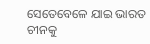ସେତେବେଳେ ଯାଇ ଭାରତ ଚୀନକୁ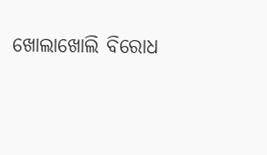ଖୋଲାଖୋଲି ବିରୋଧ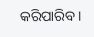କରିପାରିବ ।